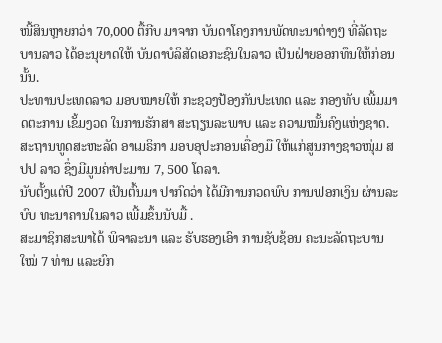ໜີ້ສິນຫຼາຍກວ່າ 70,000 ຕື້ກີບ ມາຈາກ ບັນດາໂຄງການພັດທະນາຕ່າງໆ ທີ່ລັດຖະບານລາວ ໄດ້ອະນຸຍາດໃຫ້ ບັນດາບໍລິສັດເອກະຊົນໃນລາວ ເປັນຝ່າຍອອກທຶນໃຫ້ກ່ອນນັ້ນ.
ປະທານປະເທດລາວ ມອບໝາຍໃຫ້ ກະຊວງປ້ອງກັນປະເທດ ແລະ ກອງທັບ ເພີ້ມມາດຕະການ ເຂັ້ມງວດ ໃນການຮັກສາ ສະຖຽນລະພາບ ແລະ ຄວາມໝັ້ນຄົງແຫ່ງຊາດ.
ສະຖານທູດສະຫະລັດ ອາເມຣິກາ ມອບອຸປະກອນເຄື່ອງມື ໃຫ້ແກ່ສູນກາງຊາວໜຸ່ມ ສປປ ລາວ ຊຶ່ງມີມູນຄ່າປະມານ 7, 500 ໂດລາ.
ນັບຕັ້ງແຕ່ປີ 2007 ເປັນຕົ້ນມາ ປາກົດວ່າ ໄດ້ມີການກວດພົບ ການຟອກເງິນ ຜ່ານລະບົບ ທະນາຄານໃນລາວ ເພີ້ມຂຶ້ນນັບມື້ .
ສະມາຊິກສະພາໄດ້ ພິຈາລະນາ ແລະ ຮັບຮອງເອົາ ການຊັບຊ້ອນ ຄະນະລັດຖະບານໃໝ່ 7 ທ່ານ ແລະຍົກ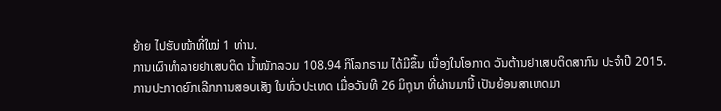ຍ້າຍ ໄປຮັບໜ້າທີ່ໃໝ່ 1 ທ່ານ.
ການເຜົາທຳລາຍຢາເສບຕິດ ນ້ຳໜັກລວມ 108.94 ກິໂລກຣາມ ໄດ້ມີຂຶ້ນ ເນື່ອງໃນໂອກາດ ວັນຕ້ານຢາເສບຕິດສາກົນ ປະຈຳປີ 2015.
ການປະກາດຍົກເລີກການສອບເສັງ ໃນທົ່ວປະເທດ ເມື່ອວັນທີ 26 ມິຖຸນາ ທີ່ຜ່ານມານີ້ ເປັນຍ້ອນສາເຫດມາ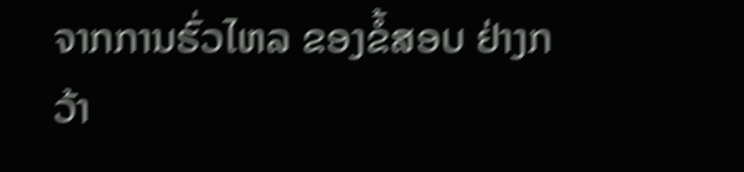ຈາກການຮົ່ວໄຫລ ຂອງຂໍ້ສອບ ຢ່າງກວ້າ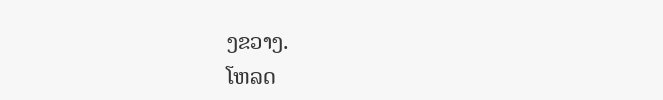ງຂວາງ.
ໂຫລດ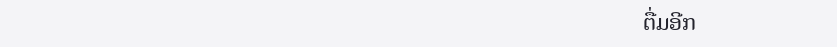ຕື່ມອີກ